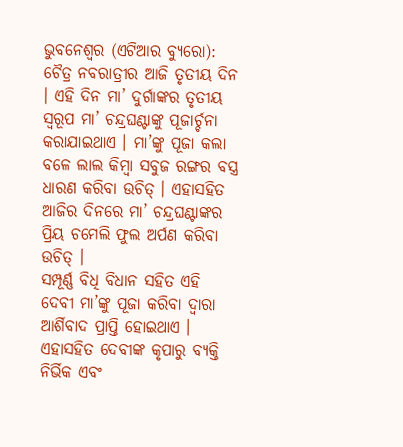ଭୁବନେଶ୍ୱର (ଏଟିଆର ବ୍ୟୁରୋ): ଚୈତ୍ର ନବରାତ୍ରୀର ଆଜି ତୃତୀୟ ଦିନ । ଏହି ଦିନ ମା’ ଦୁର୍ଗାଙ୍କର ତୃତୀୟ ସ୍ୱରୂପ ମା’ ଚନ୍ଦ୍ରଘଣ୍ଟାଙ୍କୁ ପୂଜାର୍ଚ୍ଚନା କରାଯାଇଥାଏ । ମା’ଙ୍କୁ ପୂଜା କଲା ବଳେ ଲାଲ କିମ୍ବା ସବୁଜ ରଙ୍ଗର ବସ୍ତ୍ର ଧାରଣ କରିବା ଉଚିତ୍ । ଏହାସହିତ ଆଜିର ଦିନରେ ମା’ ଚନ୍ଦ୍ରଘଣ୍ଟାଙ୍କର ପ୍ରିୟ ଚମେଲି ଫୁଲ ଅର୍ପଣ କରିବା ଉଚିତ୍ ।
ସମ୍ପୂର୍ଣ୍ଣ ବିଧି ବିଧାନ ସହିତ ଏହି ଦେବୀ ମା’ଙ୍କୁ ପୂଜା କରିବା ଦ୍ୱାରା ଆର୍ଶିବାଦ ପ୍ରାପ୍ତି ହୋଇଥାଏ । ଏହାସହିତ ଦେବୀଙ୍କ କୃପାରୁ ବ୍ୟକ୍ତି ନିର୍ଭିକ ଏବଂ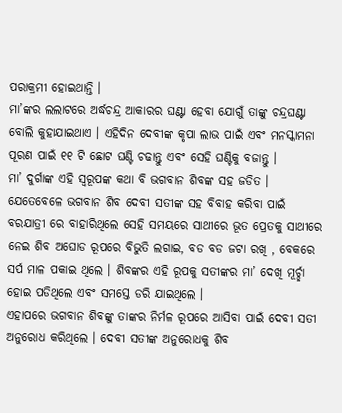ପରାକ୍ରମୀ ହୋଇଥାନ୍ତି ।
ମା’ଙ୍କର ଲଲାଟରେ ଅର୍ଦ୍ଧଚନ୍ଦ୍ର ଆକାରର ଘଣ୍ଟା ହେବା ଯୋଗୁଁ ତାଙ୍କୁ ଚନ୍ଦ୍ରଘଣ୍ଟା ବୋଲି କୁହାଯାଇଥାଏ । ଏହିଦିନ ଦେବୀଙ୍କ କୃପା ଲାଭ ପାଇଁ ଏବଂ ମନସ୍କାମନା ପୂରଣ ପାଇଁ ୧୧ ଟି ଛୋଟ ଘଣ୍ଟି ଚଢାନ୍ତୁ ଏବଂ ସେହି ଘଣ୍ଟିକୁ ବଜାନ୍ତୁ ।
ମା’ ଦୁର୍ଗାଙ୍କ ଏହି ସ୍ୱରୂପଙ୍କ କଥା ବି ଭଗବାନ ଶିବଙ୍କ ସହ ଜଡିତ । ଯେତେବେଳେ ଭଗବାନ ଶିବ ଦେବୀ ସତୀଙ୍କ ସହ ବିବାହ କରିବା ପାଇଁ ବରଯାତ୍ରୀ ରେ ବାହାରିଥିଲେ ସେହି ସମୟରେ ସାଥୀରେ ଭୂତ ପ୍ରେତକୁ ସାଥୀରେ ନେଇ ଶିବ ଅଘୋଡ ରୂପରେ ବିଭୁତି ଲଗାଇ, ବଡ ବଡ ଜଟା ରଖି , ବେକରେ ସର୍ପ ମାଳ ପକାଇ ଥିଲେ । ଶିବଙ୍କର ଏହି ରୂପକୁ ସତୀଙ୍କର ମା’ ଦେଖି ମୂର୍ଚ୍ଛା ହୋଇ ପଡିଥିଲେ ଏବଂ ସମସ୍ତେ ଡରି ଯାଇଥିଲେ ।
ଏହାପରେ ଭଗବାନ ଶିବଙ୍କୁ ତାଙ୍କର ନିର୍ମଳ ରୂପରେ ଆସିବା ପାଇଁ ଦେବୀ ସତୀ ଅନୁରୋଧ କରିଥିଲେ । ଦେବୀ ସତୀଙ୍କ ଅନୁରୋଧକୁ ଶିବ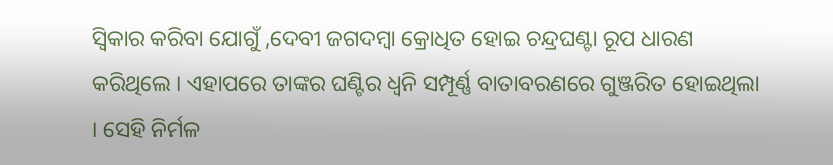ସ୍ୱିକାର କରିବା ଯୋଗୁଁ ,ଦେବୀ ଜଗଦମ୍ବା କ୍ରୋଧିତ ହୋଇ ଚନ୍ଦ୍ରଘଣ୍ଟା ରୂପ ଧାରଣ କରିଥିଲେ । ଏହାପରେ ତାଙ୍କର ଘଣ୍ଟିର ଧ୍ୱନି ସମ୍ପୂର୍ଣ୍ଣ ବାତାବରଣରେ ଗୁଞ୍ଜରିତ ହୋଇଥିଲା । ସେହି ନିର୍ମଳ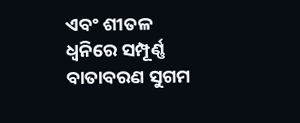ଏବଂ ଶୀତଳ ଧ୍ୱନିରେ ସମ୍ପୂର୍ଣ୍ଣ ବାତାବରଣ ସୁଗମ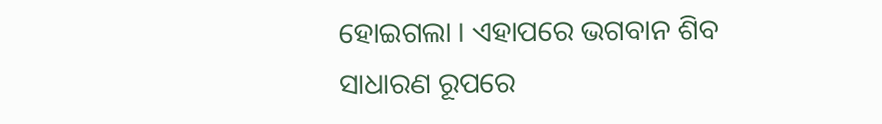ହୋଇଗଲା । ଏହାପରେ ଭଗବାନ ଶିବ ସାଧାରଣ ରୂପରେ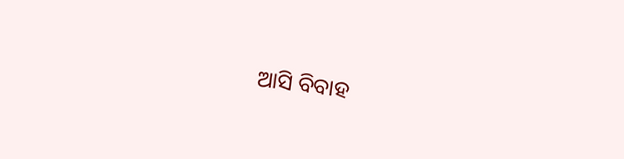ଆସି ବିବାହ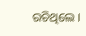ରଚିଥିଲେ ।